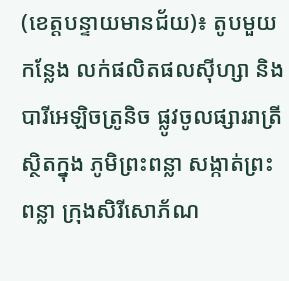(ខេត្តបន្ទាយមានជ័យ)៖ តូបមួយកន្លែង លក់ផលិតផលស៊ីហ្សា និងបារីអេឡិចត្រូនិច ផ្លូវចូលផ្សាររាត្រី ស្ថិតក្នុង ភូមិព្រះពន្លា សង្កាត់ព្រះពន្លា ក្រុងសិរីសោភ័ណ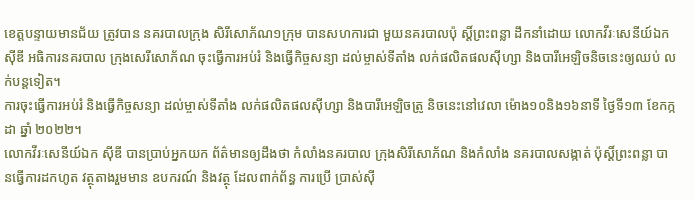ខេត្តបន្ទាយមានជ័យ ត្រូវបាន នគរបាលក្រុង សិរីសោភ័ណ១ក្រុម បានសហការជា មួយនគរបាលប៉ុ ស្តិ៍ព្រះពន្លា ដឹកនាំដោយ លោកវីរៈសេនីយ៍ឯក ស៊ីឌី អធិការនគរបាល ក្រុងសេរីសោភ័ណ ចុះធ្វើការអប់រំ និងធ្វើកិច្ចសន្យា ដល់ម្ចាស់ទីតាំង លក់ផលិតផលស៊ីហ្សា និងបារីអេឡិចនិចនេះឲ្យឈប់ លក់បន្តទៀត។
ការចុះធ្វើការអប់រំ និងធ្វើកិច្ចសន្យា ដល់ម្ចាស់ទីតាំង លក់ផលិតផលស៊ីហ្សា និងបារីអេឡិចត្រូ និចនេះនៅវេលា ម៉ោង១០និង១៦នាទី ថ្ងៃទី១៣ ខែកក្កដា ឆ្នាំ ២០២២។
លោកវីរៈសេនីយ៍ឯក ស៊ីឌី បានប្រាប់អ្នកយក ព័ត៌មានឲ្យដឹងថា កំលាំងនគរបាល ក្រុងសិរីសោភ័ណ និងកំលាំង នគរបាលសង្កាត់ ប៉ុស្តិ៍ព្រះពន្លា បានធ្វើការដកហូត វត្ថុតាងរួមមាន ឧបករណ៍ និងវត្ថុ ដែលពាក់ព័ន្ធ ការប្រើ ប្រាស់ស៊ី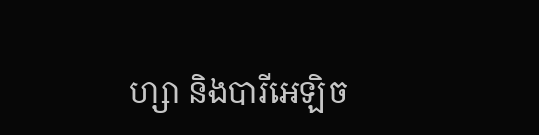ហ្សា និងបារីអេឡិច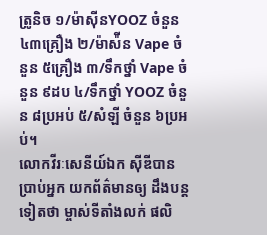ត្រូនិច ១/ម៉ាស៊ីនYOOZ ចំនួន ៤៣គ្រឿង ២/ម៉ាស៉ីន Vape ចំនួន ៥គ្រឿង ៣/ទឹកថ្នាំ Vape ចំនួន ៩ដប ៤/ទឹកថ្នាំ YOOZ ចំនួន ៨ប្រអប់ ៥/សំឡី ចំនួន ៦ប្រអប់។
លោកវីរៈសេនីយ៍ឯក ស៊ីឌីបានប្រាប់អ្នក យកព័ត៌មានឲ្យ ដឹងបន្តទៀតថា ម្ចាស់ទីតាំងលក់ ផលិ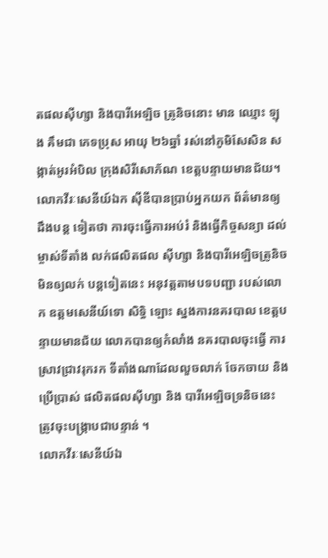តផលស៊ីហ្សា និងបារីអេឡិច ត្រូនិចនោះ មាន ឈ្មោះ ឡុង គឹមជា ភេទប្រុស អាយុ ២៦ឆ្នាំ រស់នៅភូមិសែសិន សង្កាត់អូរអំបិល ក្រុងសិរីសោភ័ណ ខេត្តបន្ទាយមានជ័យ។
លោកវីរៈសេនីយ៍ឯក ស៊ីឌីបានប្រាប់អ្នកយក ព័ត៌មានឲ្យដឹងបន្ត ទៀតថា ការចុះធ្វើការអប់រំ និងធ្វើកិច្ចសន្យា ដល់ម្ចាស់ទីតាំង លក់ផលិតផល ស៊ីហ្សា និងបារីអេឡិចត្រូនិច មិនឲ្យលក់ បន្តទៀតនេះ អនុវត្តតាមបទបញ្ជា របស់លោក ឧត្តមសេនីយ៍ទោ សិទ្ធិ ឡោះ ស្នងការនគរបាល ខេត្តបន្ទាយមានជ័យ លោកបានឲ្យកំលាំង នគរបាលចុះធ្វើ ការស្រាវជ្រាវរុករក ទីតាំងណាដែលលួចលាក់ ចែកចាយ និងប្រើប្រាស់ ផលិតផលស៊ីហ្សា និង បារីអេឡិចទ្រនិចនេះ ត្រូវចុះបង្ក្រាបជាបន្ទាន់ ។
លោកវីរៈសេនីយ៍ឯ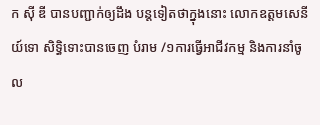ក ស៊ី ឌី បានបញ្ជាក់ឲ្យដឹង បន្តទៀតថាក្នុងនោះ លោកឧត្តមសេនីយ៍ទោ សិទ្ធិទោះបានចេញ បំរាម /១ការធ្វើអាជីវកម្ម និងការនាំចូល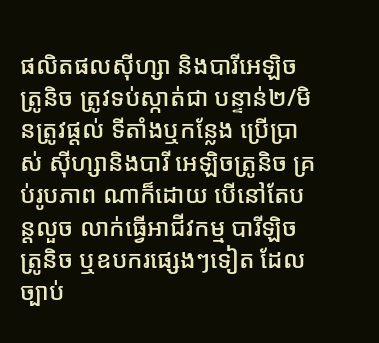ផលិតផលស៊ីហ្សា និងបារីអេឡិចត្រូនិច ត្រូវទប់ស្កាត់ជា បន្ទាន់២/មិនត្រូវផ្ដល់ ទីតាំងឬកន្លែង ប្រើប្រាស់ ស៊ីហ្សានិងបារី អេឡិចត្រូនិច គ្រប់រូបភាព ណាក៏ដោយ បើនៅតែបន្តលួច លាក់ធ្វើអាជីវកម្ម បារីឡិចត្រូនិច ឬឧបករផ្សេងៗទៀត ដែលច្បាប់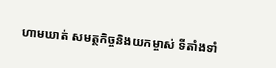ហាមឃាត់ សមត្ថកិច្ចនិងយកម្ចាស់ ទីតាំងទាំ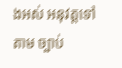ងអស់ អនុវត្តទៅតាម ច្បាប់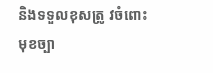និងទទួលខុសត្រូ វចំពោះមុខច្បា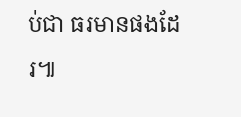ប់ជា ធរមានផងដែរ៕